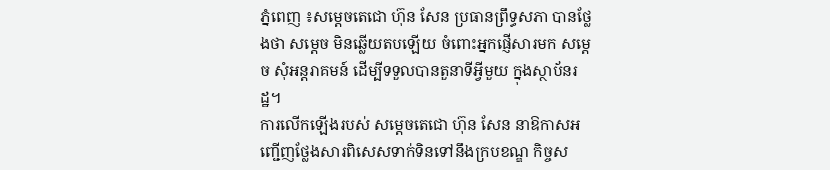ភ្នំពេញ ៖សម្ដេចតេជោ ហ៊ុន សែន ប្រធានព្រឹទ្ធសភា បានថ្លែងថា សម្ដេច មិនឆ្លើយតបឡើយ ចំពោះអ្នកផ្ញើសារមក សម្ដេច សុំអន្ដរាគមន៍ ដើម្បីទទួលបានតួនាទីអ្វីមួយ ក្នុងស្ថាប័នរដ្ឋ។
ការលើកឡើងរបស់ សម្តេចតេជោ ហ៊ុន សែន នាឱកាសអញ្ជើញថ្លែងសារពិសេសទាក់ទិនទៅនឹងក្របខណ្ឌ កិច្ចស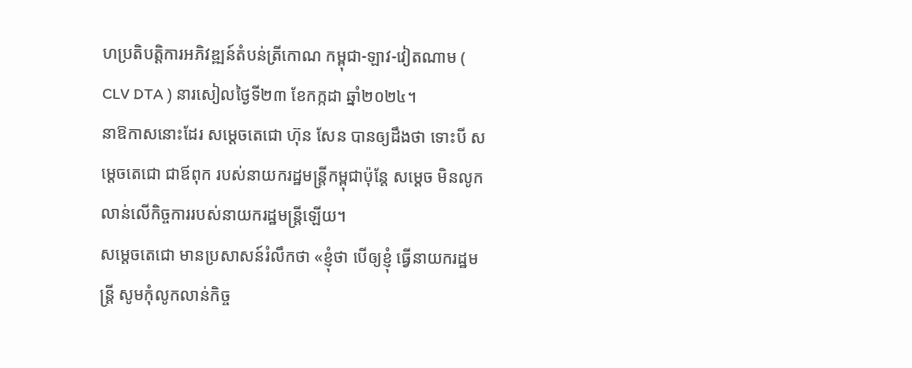ហប្រតិបត្តិការអភិវឌ្ឍន៍តំបន់ត្រីកោណ កម្ពុជា-ឡាវ-វៀតណាម ( CLV DTA ) នារសៀលថ្ងៃទី២៣ ខែកក្កដា ឆ្នាំ២០២៤។
នាឱកាសនោះដែរ សម្តេចតេជោ ហ៊ុន សែន បានឲ្យដឹងថា ទោះបី សម្ដេចតេជោ ជាឪពុក របស់នាយករដ្ឋមន្ត្រីកម្ពុជាប៉ុន្តែ សម្ដេច មិនលូកលាន់លើកិច្ចការរបស់នាយករដ្ឋមន្ត្រីឡើយ។
សម្ដេចតេជោ មានប្រសាសន៍រំលឹកថា «ខ្ញុំថា បើឲ្យខ្ញុំ ធ្វើនាយករដ្ឋមន្ដ្រី សូមកុំលូកលាន់កិច្ច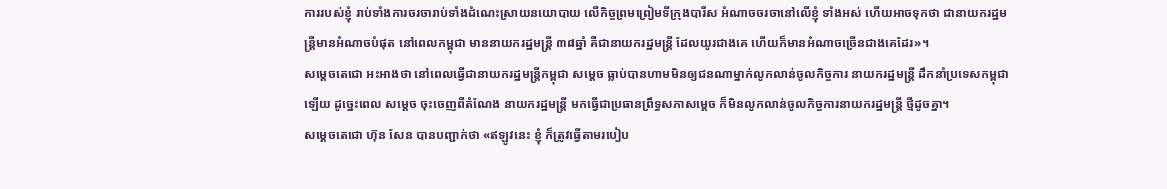ការរបស់ខ្ញុំ រាប់ទាំងការចរចារាប់ទាំងដំណេះស្រាយនយោបាយ លើកិច្ចព្រមព្រៀមទីក្រុងបារីស អំណាចចរចានៅលើខ្ញុំ ទាំងអស់ ហើយអាចទុកថា ជានាយករដ្ឋមន្ដ្រីមានអំណាចបំផុត នៅពេលកម្ពុជា មាននាយករដ្ឋមន្ដ្រី ៣៨ឆ្នាំ គឺជានាយករដ្ឋមន្ដ្រី ដែលយូរជាងគេ ហើយក៏មានអំណាចច្រើនជាងគេដែរ»។
សម្ដេចតេជោ អះអាងថា នៅពេលធ្វើជានាយករដ្ឋមន្ត្រីកម្ពុជា សម្ដេច ធ្លាប់បានហាមមិនឲ្យជនណាម្នាក់លូកលាន់ចូលកិច្ចការ នាយករដ្ឋមន្ត្រី ដឹកនាំប្រទេសកម្ពុជាឡើយ ដូច្នេះពេល សម្ដេច ចុះចេញពីតំណែង នាយករដ្ឋមន្ត្រី មកធ្វើជាប្រធានព្រឹទ្ធសភាសម្ដេច ក៏មិនលូកលាន់ចូលកិច្ចការនាយករដ្ឋមន្ត្រី ថ្មីដូចគ្នា។
សម្ដេចតេជោ ហ៊ុន សែន បានបញ្ជាក់ថា «ឥឡូវនេះ ខ្ញុំ ក៏ត្រូវធ្វើតាមរបៀប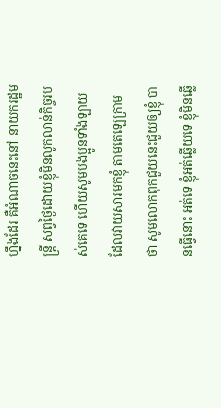ហ្នឹងដែរ គឺអំណាចនេះនៅ នាយករដ្ឋមន្ដ្រី សព្វថ្ងៃដោយខ្ញុំមិនលូកលាន់កិច្ចរបស់គេទេ ហើយសូមបងប្អូនទាំងឡាយ ដែលវាយសារមកខ្ញុំ តាមតេឡេក្រាម ថា សូមលោកពុកជួយនេះជួយឲ្យខ្ញុំ បានធ្វើនោះ អត់ទេ ខ្ញុំអត់ឆ្លើយទេ ខ្ញុំមិនឆ្លើ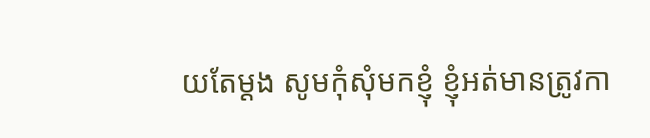យតែម្ដង សូមកុំសុំមកខ្ញុំ ខ្ញុំអត់មានត្រូវកា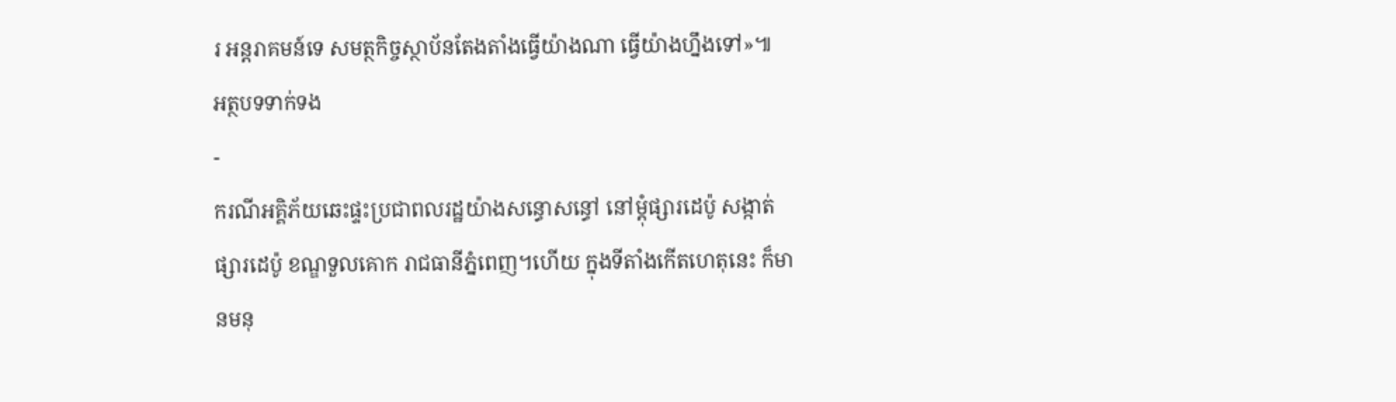រ អន្ដរាគមន៍ទេ សមត្ថកិច្ចស្ថាប័នតែងតាំងធ្វើយ៉ាងណា ធ្វើយ៉ាងហ្នឹងទៅ»៕
អត្ថបទទាក់ទង
-
ករណីអគ្គិភ័យឆេះផ្ទះប្រជាពលរដ្ឋយ៉ាងសន្ធោសន្ធៅ នៅម្ដុំផ្សារដេប៉ូ សង្កាត់ផ្សារដេប៉ូ ខណ្ឌទួលគោក រាជធានីភ្នំពេញ។ហើយ ក្នុងទីតាំងកើតហេតុនេះ ក៏មានមនុ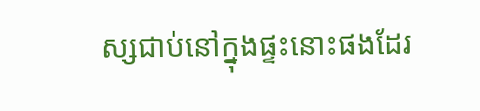ស្សជាប់នៅក្នុងផ្ទះនោះផងដែរ